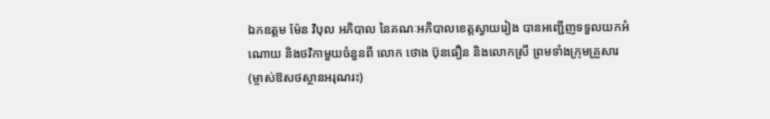ឯកឧត្ដម ម៉ែន វិបុល អភិបាល នៃគណៈអភិបាលខេត្តស្វាយរៀង បានអញ្ជើញទទួលយកអំណោយ និងថវិកាមួយចំនួនពី លោក ថោង ប៊ុនធឿន និងលោកស្រី ព្រមទាំងក្រុមគ្រួសារ (ម្ចាស់ឱសថស្ថានអរុណរះ)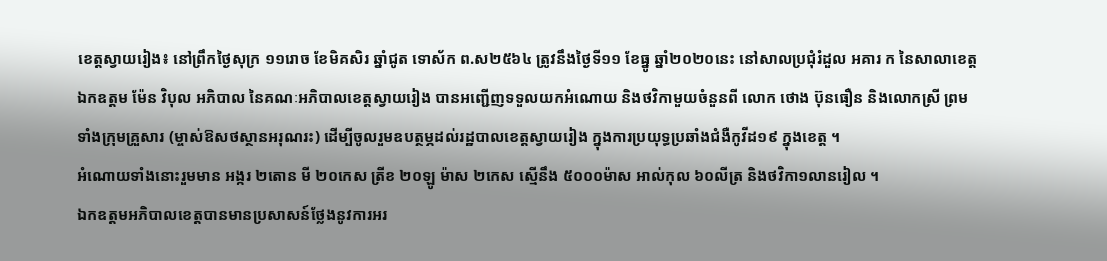ខេត្តស្វាយរៀង៖ នៅព្រឹកថ្ងៃសុក្រ ១១រោច ខែមិគសិរ ឆ្នាំជូត ទោស័ក ព.ស២៥៦៤ ត្រូវនឹងថ្ងៃទី១១ ខែធ្នូ ឆ្នាំ២០២០នេះ នៅសាលប្រជុំរំដួល អគារ ក នៃសាលាខេត្ត ឯកឧត្ដម ម៉ែន វិបុល អភិបាល នៃគណៈអភិបាលខេត្តស្វាយរៀង បានអញ្ជើញទទួលយកអំណោយ និងថវិកាមួយចំនួនពី លោក ថោង ប៊ុនធឿន និងលោកស្រី ព្រមទាំងក្រុមគ្រួសារ (ម្ចាស់ឱសថស្ថានអរុណរះ) ដើម្បីចូលរួមឧបត្ថម្ភដល់រដ្ឋបាលខេត្តស្វាយរៀង ក្នុងការប្រយុទ្ធប្រឆាំងជំងឺកូវីដ១៩ ក្នុងខេត្ត ។
អំណោយទាំងនោះរួមមាន អង្ករ ២តោន មី ២០កេស ត្រីខ ២០ឡូ ម៉ាស ២កេស ស្មើនឹង ៥០០០ម៉ាស អាល់កុល ៦០លីត្រ និងថវិកា១លានរៀល ។
ឯកឧត្ដមអភិបាលខេត្តបានមានប្រសាសន៍ថ្លែងនូវការអរ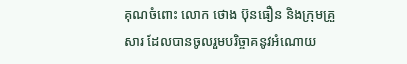គុណចំពោះ លោក ថោង ប៊ុនធឿន និងក្រុមគ្រួសារ ដែលបានចូលរួមបរិច្ចាគនូវអំណោយ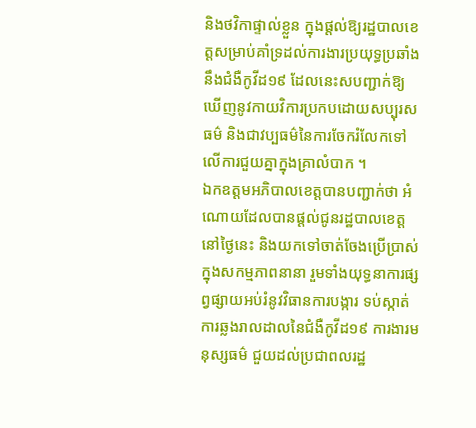និងថវិកាផ្ទាល់ខ្លួន ក្នុងផ្តល់ឱ្យរដ្ឋបាលខេត្តសម្រាប់គាំទ្រដល់ការងារប្រយុទ្ធប្រឆាំងនឹងជំងឺកូវីដ១៩ ដែលនេះសបញ្ជាក់ឱ្យឃើញនូវកាយវិការប្រកបដោយសប្បុរសធម៌ និងជាវប្បធម៌នៃការចែករំលែកទៅលេីការជួយគ្នាក្នុងគ្រាលំបាក ។
ឯកឧត្តមអភិបាលខេត្តបានបញ្ជាក់ថា អំណោយដែលបានផ្ដល់ជូនរដ្ឋបាលខេត្តនៅថ្ងៃនេះ និងយកទៅចាត់ចែងប្រើប្រាស់ក្នុងសកម្មភាពនានា រួមទាំងយុទ្ធនាការផ្សព្វផ្សាយអប់រំនូវវិធានការបង្ការ ទប់ស្កាត់ការឆ្លងរាលដាលនៃជំងឺកូវីដ១៩ ការងារមនុស្សធម៌ ជួយដល់ប្រជាពលរដ្ឋ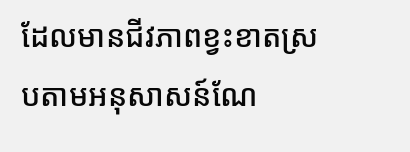ដែលមានជីវភាពខ្វះខាតស្របតាមអនុសាសន៍ណែ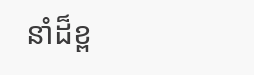នាំដ៏ខ្ព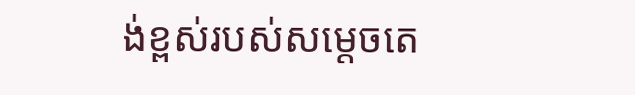ង់ខ្ពស់របស់សម្ដេចតេ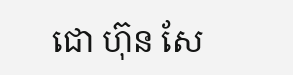ជោ ហ៊ុន សែ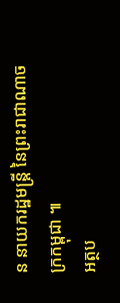ន នាយករដ្ឋមន្ត្រី នៃព្រះរាជាណាចក្រកម្ពុជា ៕
អត្ថប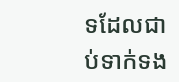ទដែលជាប់ទាក់ទង